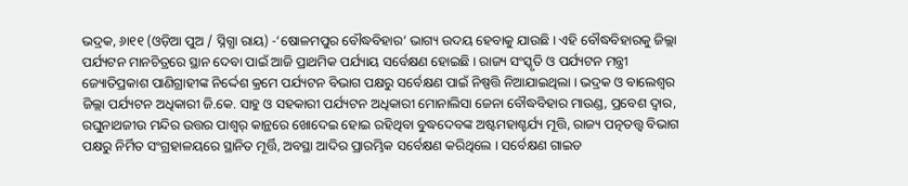ଭଦ୍ରକ, ୬ା୧୧ (ଓଡ଼ିଆ ପୁଅ / ସ୍ନିଗ୍ଧା ରାୟ) -‘ଷୋଳମପୁର ବୌଦ୍ଧବିହାର’ ଭାଗ୍ୟ ଉଦୟ ହେବାକୁ ଯାଉଛି । ଏହି ବୌଦ୍ଧବିହାରକୁ ଜିଲ୍ଲା ପର୍ଯ୍ୟଟନ ମାନଚିତ୍ରରେ ସ୍ଥାନ ଦେବା ପାଇଁ ଆଜି ପ୍ରାଥମିକ ପର୍ଯ୍ୟାୟ ସର୍ବେକ୍ଷଣ ହୋଇଛି । ରାଜ୍ୟ ସଂସ୍କୃତି ଓ ପର୍ଯ୍ୟଟନ ମନ୍ତ୍ରୀ ଜ୍ୟୋତିପ୍ରକାଶ ପାଣିଗ୍ରାହୀଙ୍କ ନିର୍ଦ୍ଦେଶ କ୍ରମେ ପର୍ଯ୍ୟଟନ ବିଭାଗ ପକ୍ଷରୁ ସର୍ବେକ୍ଷଣ ପାଇଁ ନିଷ୍ପତ୍ତି ନିଆଯାଇଥିଲା । ଭଦ୍ରକ ଓ ବାଲେଶ୍ୱର ଜିଲ୍ଲା ପର୍ଯ୍ୟଟନ ଅଧିକାରୀ ଜି.କେ. ସାହୁ ଓ ସହକାରୀ ପର୍ଯ୍ୟଟନ ଅଧିକାରୀ ମୋନାଲିସା ଜେନା ବୌଦ୍ଧବିହାର ମାଉଣ୍ଡ, ପ୍ରବେଶ ଦ୍ୱାର, ରଘୁନାଥଜୀଉ ମନ୍ଦିର ଉତ୍ତର ପାଶ୍ୱର୍ କାନ୍ଥରେ ଖୋଦେଇ ହୋଇ ରହିଥିବା ବୁଦ୍ଧଦେବଙ୍କ ଅଷ୍ଟମହାଶ୍ଚର୍ଯ୍ୟ ମୂତ୍ତି, ରାଜ୍ୟ ପତ୍ନତତ୍ତ୍ୱ ବିଭାଗ ପକ୍ଷରୁ ନିର୍ମିତ ସଂଗ୍ରହାଳୟରେ ସ୍ଥାନିତ ମୂର୍ତ୍ତି, ଅବସ୍ଥା ଆଦିର ପ୍ରାରମ୍ଭିକ ସର୍ବେକ୍ଷଣ କରିଥିଲେ । ସର୍ବେକ୍ଷଣ ଗାଇଡ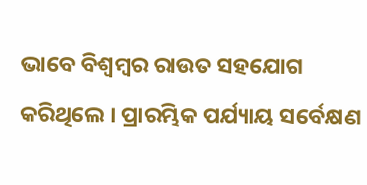ଭାବେ ବିଶ୍ୱମ୍ବର ରାଉତ ସହଯୋଗ କରିଥିଲେ । ପ୍ରାରମ୍ଭିକ ପର୍ଯ୍ୟାୟ ସର୍ବେକ୍ଷଣ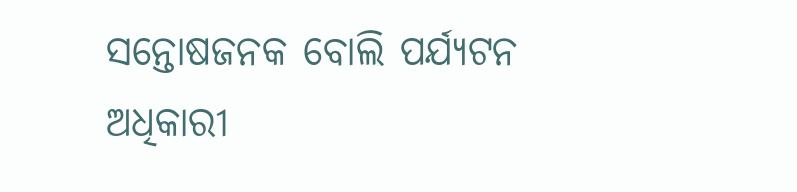ସନ୍ତୋଷଜନକ ବୋଲି ପର୍ଯ୍ୟଟନ ଅଧିକାରୀ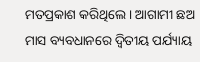ମତପ୍ରକାଶ କରିଥିଲେ । ଆଗାମୀ ଛଅ ମାସ ବ୍ୟବଧାନରେ ଦ୍ୱିତୀୟ ପର୍ଯ୍ୟାୟ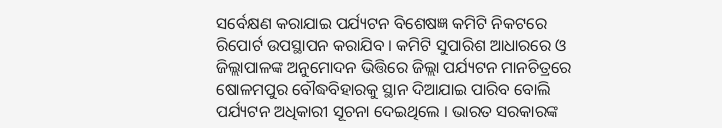ସର୍ବେକ୍ଷଣ କରାଯାଇ ପର୍ଯ୍ୟଟନ ବିଶେଷଜ୍ଞ କମିଟି ନିକଟରେ ରିପୋର୍ଟ ଉପସ୍ଥାପନ କରାଯିବ । କମିଟି ସୁପାରିଶ ଆଧାରରେ ଓ ଜିଲ୍ଲାପାଳଙ୍କ ଅନୁମୋଦନ ଭିତ୍ତିରେ ଜିଲ୍ଲା ପର୍ଯ୍ୟଟନ ମାନଚିତ୍ରରେ ଷୋଳମପୁର ବୌଦ୍ଧବିହାରକୁ ସ୍ଥାନ ଦିଆଯାଇ ପାରିବ ବୋଲି ପର୍ଯ୍ୟଟନ ଅଧିକାରୀ ସୂଚନା ଦେଇଥିଲେ । ଭାରତ ସରକାରଙ୍କ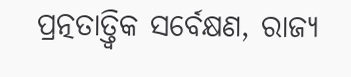ପ୍ରତ୍ନତାତ୍ତ୍ୱିକ ସର୍ବେକ୍ଷଣ, ରାଜ୍ୟ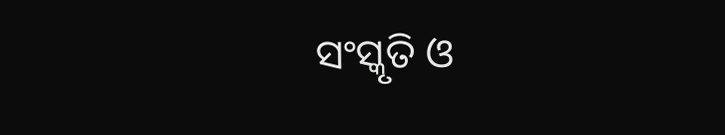ସଂସ୍କୃତି ଓ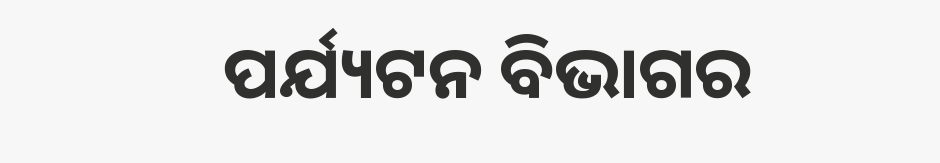ପର୍ଯ୍ୟଟନ ବିଭାଗର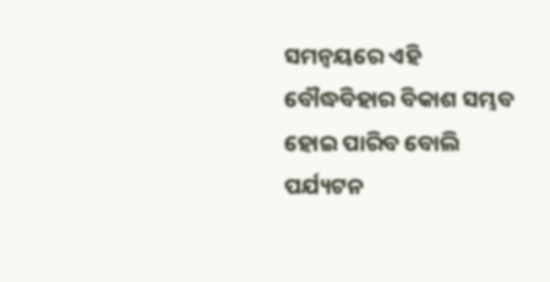ସମନ୍ୱୟରେ ଏହି ବୌଦ୍ଧବିହାର ବିକାଶ ସମ୍ଭବ ହୋଇ ପାରିବ ବୋଲି ପର୍ଯ୍ୟଟନ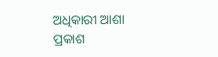ଅଧିକାରୀ ଆଶା ପ୍ରକାଶ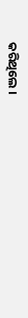କରିଥିଲେ ।